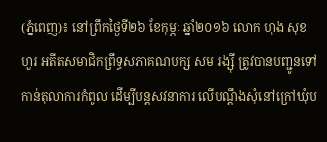(ភ្នំពេញ)៖ នៅព្រឹកថ្ងៃទី២៦ ខែកុម្ភៈ ឆ្នាំ២០១៦ លោក ហុង សុខហួរ អតីតសមាជិកព្រឹទ្ធសភាគណបក្ស សម រង្ស៊ី ត្រូវបានបញ្ជូនទៅកាន់តុលាការកំពូល ដើម្បីបន្តសវនាការ លើបណ្តឹងសុំនៅក្រៅឃុំប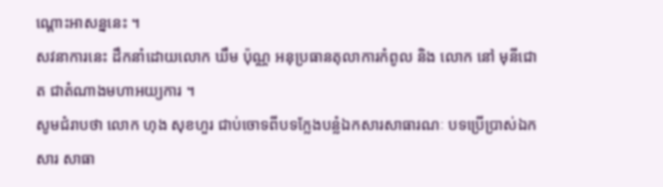ណ្តោះអាសន្ននេះ ។
សវនាការនេះ ដឹកនាំដោយលោក ឃឹម ប៉ុណ្ណ អនុប្រធានតុលាការកំពូល និង លោក នៅ មុនីជោត ជាតំណាងមហាអយ្យការ ។
សូមជំរាបថា លោក ហុង សុខហួរ ជាប់ចោទពីបទក្លែងបន្លំឯកសារសាធារណៈ បទប្រើប្រាស់ឯកសារ សាធា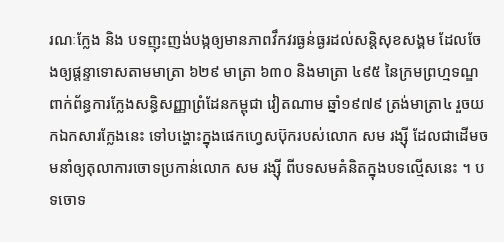រណៈក្លែង និង បទញុះញង់បង្កឲ្យមានភាពវឹកវរធ្ងន់ធ្ងរដល់សន្តិសុខសង្គម ដែលចែងឲ្យផ្តន្ទាទោសតាមមាត្រា ៦២៩ មាត្រា ៦៣០ និងមាត្រា ៤៩៥ នៃក្រមព្រហ្មទណ្ឌ ពាក់ព័ន្ធការក្លែងសន្ធិសញ្ញាព្រំដែនកម្ពុជា វៀតណាម ឆ្នាំ១៩៧៩ ត្រង់មាត្រា៤ រួចយកឯកសារក្លែងនេះ ទៅបង្ហោះក្នុងផេកហ្វេសប៊ុករបស់លោក សម រង្ស៊ី ដែលជាដើមចមនាំឲ្យតុលាការចោទប្រកាន់លោក សម រង្ស៊ី ពីបទសមគំនិតក្នុងបទល្មើសនេះ ។ បទចោទ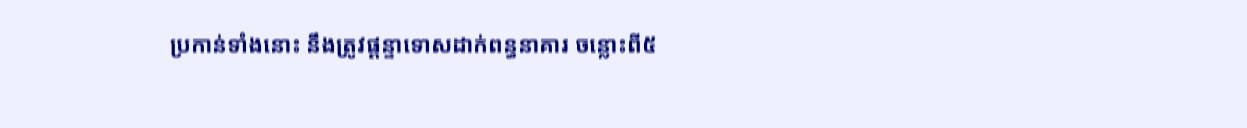ប្រកាន់ទាំងនោះ នឹងត្រូវផ្តន្ទាទោសដាក់ពន្ធនាគារ ចន្លោះពី៥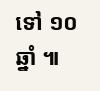ទៅ ១០ឆ្នាំ ៕